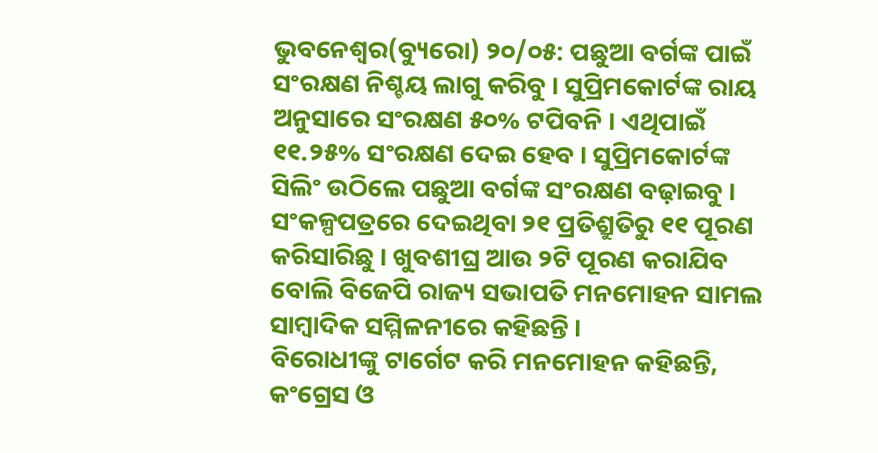ଭୁବନେଶ୍ୱର(ବ୍ୟୁରୋ) ୨୦/୦୫: ପଛୁଆ ବର୍ଗଙ୍କ ପାଇଁ ସଂରକ୍ଷଣ ନିଶ୍ଚୟ ଲାଗୁ କରିବୁ । ସୁପ୍ରିମକୋର୍ଟଙ୍କ ରାୟ ଅନୁସାରେ ସଂରକ୍ଷଣ ୫୦% ଟପିବନି । ଏଥିପାଇଁ ୧୧.୨୫% ସଂରକ୍ଷଣ ଦେଇ ହେବ । ସୁପ୍ରିମକୋର୍ଟଙ୍କ ସିଲିଂ ଉଠିଲେ ପଛୁଆ ବର୍ଗଙ୍କ ସଂରକ୍ଷଣ ବଢ଼ାଇବୁ । ସଂକଳ୍ପପତ୍ରରେ ଦେଇଥିବା ୨୧ ପ୍ରତିଶ୍ରୁତିରୁ ୧୧ ପୂରଣ କରିସାରିଛୁ । ଖୁବଶୀଘ୍ର ଆଉ ୨ଟି ପୂରଣ କରାଯିବ ବୋଲି ବିଜେପି ରାଜ୍ୟ ସଭାପତି ମନମୋହନ ସାମଲ ସାମ୍ବାଦିକ ସମ୍ମିଳନୀରେ କହିଛନ୍ତି ।
ବିରୋଧୀଙ୍କୁ ଟାର୍ଗେଟ କରି ମନମୋହନ କହିଛନ୍ତି, କଂଗ୍ରେସ ଓ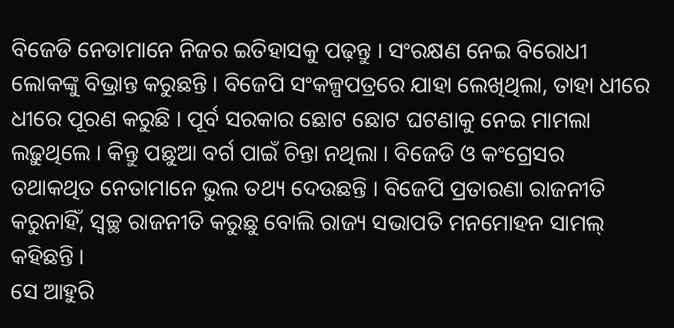ବିଜେଡି ନେତାମାନେ ନିଜର ଇତିହାସକୁ ପଢ଼ନ୍ତୁ । ସଂରକ୍ଷଣ ନେଇ ବିରୋଧୀ ଲୋକଙ୍କୁ ବିଭ୍ରାନ୍ତ କରୁଛନ୍ତି । ବିଜେପି ସଂକଳ୍ପପତ୍ରରେ ଯାହା ଲେଖିଥିଲା, ତାହା ଧୀରେ ଧୀରେ ପୂରଣ କରୁଛି । ପୂର୍ବ ସରକାର ଛୋଟ ଛୋଟ ଘଟଣାକୁ ନେଇ ମାମଲା ଲଢ଼ୁଥିଲେ । କିନ୍ତୁ ପଛୁଆ ବର୍ଗ ପାଇଁ ଚିନ୍ତା ନଥିଲା । ବିଜେଡି ଓ କଂଗ୍ରେସର ତଥାକଥିତ ନେତାମାନେ ଭୁଲ ତଥ୍ୟ ଦେଉଛନ୍ତି । ବିଜେପି ପ୍ରତାରଣା ରାଜନୀତି କରୁନାହିଁ, ସ୍ୱଚ୍ଛ ରାଜନୀତି କରୁଛୁ ବୋଲି ରାଜ୍ୟ ସଭାପତି ମନମୋହନ ସାମଲ୍ କହିଛନ୍ତି ।
ସେ ଆହୁରି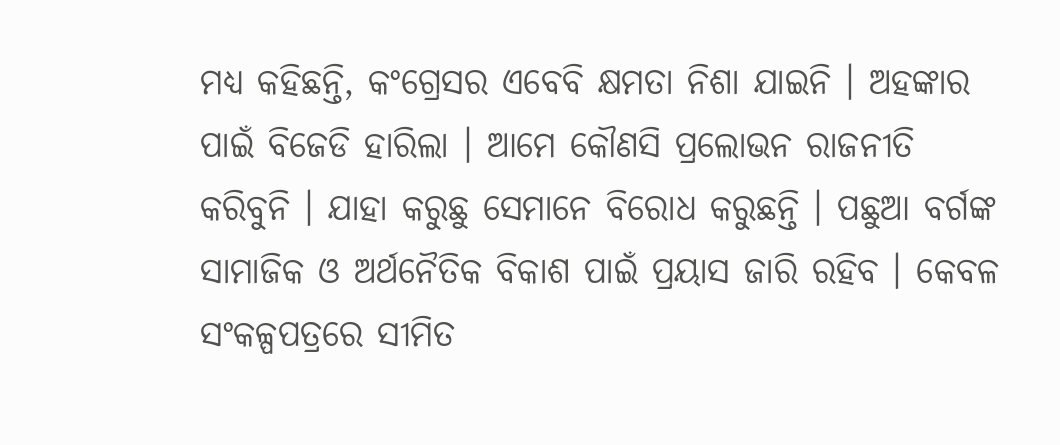ମଧ୍ୟ କହିଛନ୍ତି, କଂଗ୍ରେସର ଏବେବି କ୍ଷମତା ନିଶା ଯାଇନି । ଅହଙ୍କାର ପାଇଁ ବିଜେଡି ହାରିଲା । ଆମେ କୌଣସି ପ୍ରଲୋଭନ ରାଜନୀତି କରିବୁନି । ଯାହା କରୁଛୁ ସେମାନେ ବିରୋଧ କରୁଛନ୍ତି । ପଛୁଆ ବର୍ଗଙ୍କ ସାମାଜିକ ଓ ଅର୍ଥନୈତିକ ବିକାଶ ପାଇଁ ପ୍ରୟାସ ଜାରି ରହିବ । କେବଳ ସଂକଳ୍ପପତ୍ରରେ ସୀମିତ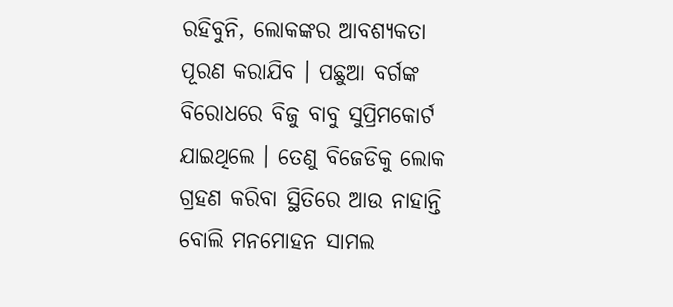ରହିବୁନି, ଲୋକଙ୍କର ଆବଶ୍ୟକତା ପୂରଣ କରାଯିବ । ପଛୁଆ ବର୍ଗଙ୍କ ବିରୋଧରେ ବିଜୁ ବାବୁ ସୁପ୍ରିମକୋର୍ଟ ଯାଇଥିଲେ । ତେଣୁ ବିଜେଡିକୁ ଲୋକ ଗ୍ରହଣ କରିବା ସ୍ଥିତିରେ ଆଉ ନାହାନ୍ତି ବୋଲି ମନମୋହନ ସାମଲ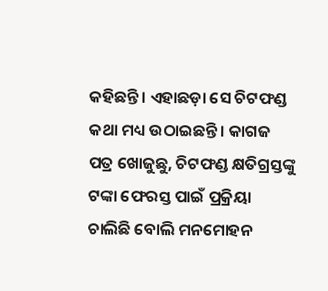କହିଛନ୍ତି । ଏହାଛଡ଼ା ସେ ଚିଟଫଣ୍ଡ କଥା ମଧ୍ୟ ଉଠାଇଛନ୍ତି । କାଗଜ ପତ୍ର ଖୋଜୁଛୁ, ଚିଟଫଣ୍ଡ କ୍ଷତିଗ୍ରସ୍ତଙ୍କୁ ଟଙ୍କା ଫେରସ୍ତ ପାଇଁ ପ୍ରକ୍ରିୟା ଚାଲିଛି ବୋଲି ମନମୋହନ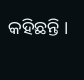କହିଛନ୍ତି ।